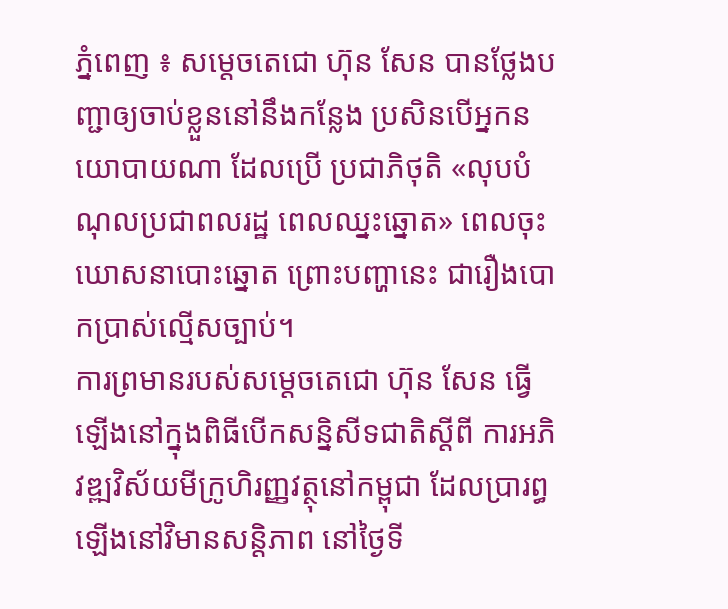ភ្នំពេញ ៖ សម្តេចតេជោ ហ៊ុន សែន បានថ្លែងបញ្ជាឲ្យចាប់ខ្លួននៅនឹងកន្លែង ប្រសិនបើអ្នកនយោបាយណា ដែលប្រើ ប្រជាភិថុតិ «លុបបំណុលប្រជាពលរដ្ឋ ពេលឈ្នះឆ្នោត» ពេលចុះឃោសនាបោះឆ្នោត ព្រោះបញ្ហានេះ ជារឿងបោកប្រាស់ល្មើសច្បាប់។
ការព្រមានរបស់សម្តេចតេជោ ហ៊ុន សែន ធ្វើឡើងនៅក្នុងពិធីបើកសន្និសីទជាតិស្តីពី ការអភិវឌ្ឍវិស័យមីក្រូហិរញ្ញវត្ថុនៅកម្ពុជា ដែលប្រារព្ធឡើងនៅវិមានសន្តិភាព នៅថ្ងៃទី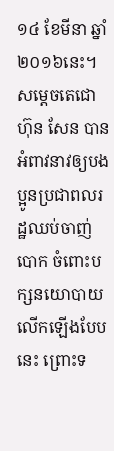១៤ ខែមីនា ឆ្នាំ២០១៦នេះ។
សម្តេចតេជោ ហ៊ុន សែន បានអំពាវនាវឲ្យបងប្អូនប្រជាពលរដ្ឋឈប់ចាញ់បោក ចំពោះបក្សនយោបាយលើកឡើងបែបនេះ ព្រោះទ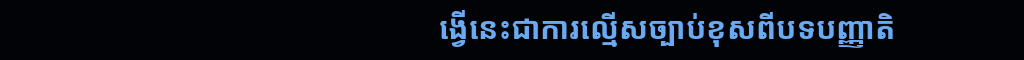ង្វើនេះជាការល្មើសច្បាប់ខុសពីបទបញ្ញាតិ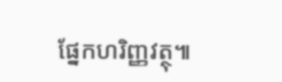ផ្នែកហរិញ្ញវត្ថុ៕